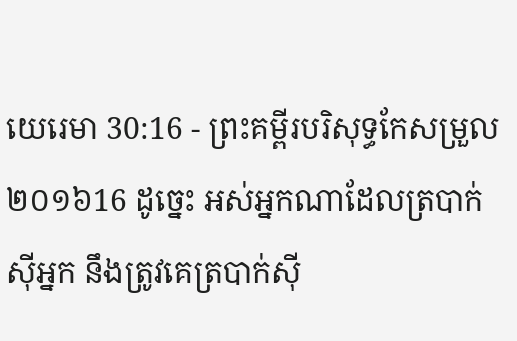យេរេមា 30:16 - ព្រះគម្ពីរបរិសុទ្ធកែសម្រួល ២០១៦16 ដូច្នេះ អស់អ្នកណាដែលត្របាក់ស៊ីអ្នក នឹងត្រូវគេត្របាក់ស៊ី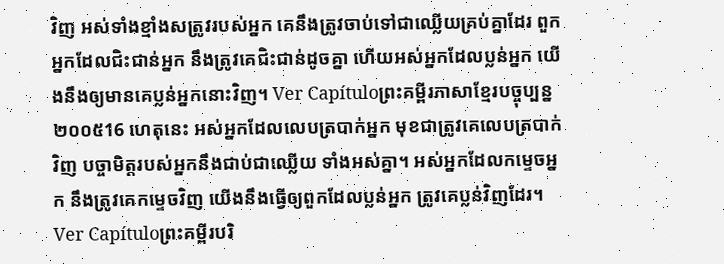វិញ អស់ទាំងខ្មាំងសត្រូវរបស់អ្នក គេនឹងត្រូវចាប់ទៅជាឈ្លើយគ្រប់គ្នាដែរ ពួកអ្នកដែលជិះជាន់អ្នក នឹងត្រូវគេជិះជាន់ដូចគ្នា ហើយអស់អ្នកដែលប្លន់អ្នក យើងនឹងឲ្យមានគេប្លន់អ្នកនោះវិញ។ Ver Capítuloព្រះគម្ពីរភាសាខ្មែរបច្ចុប្បន្ន ២០០៥16 ហេតុនេះ អស់អ្នកដែលលេបត្របាក់អ្នក មុខជាត្រូវគេលេបត្របាក់វិញ បច្ចាមិត្តរបស់អ្នកនឹងជាប់ជាឈ្លើយ ទាំងអស់គ្នា។ អស់អ្នកដែលកម្ទេចអ្នក នឹងត្រូវគេកម្ទេចវិញ យើងនឹងធ្វើឲ្យពួកដែលប្លន់អ្នក ត្រូវគេប្លន់វិញដែរ។ Ver Capítuloព្រះគម្ពីរបរិ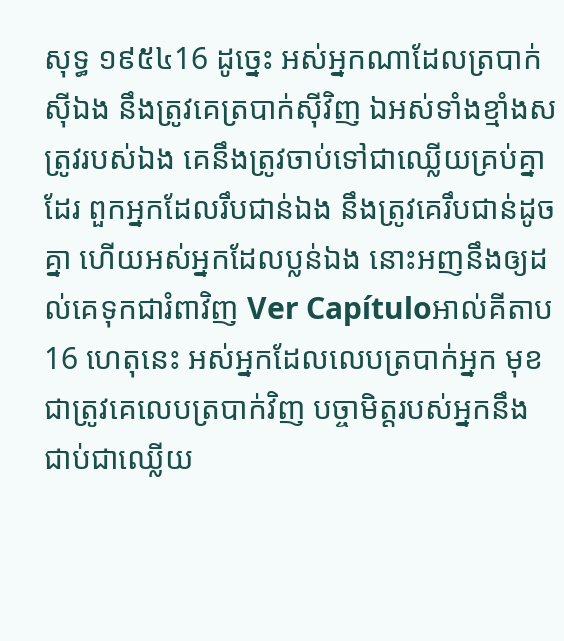សុទ្ធ ១៩៥៤16 ដូច្នេះ អស់អ្នកណាដែលត្របាក់ស៊ីឯង នឹងត្រូវគេត្របាក់ស៊ីវិញ ឯអស់ទាំងខ្មាំងសត្រូវរបស់ឯង គេនឹងត្រូវចាប់ទៅជាឈ្លើយគ្រប់គ្នាដែរ ពួកអ្នកដែលរឹបជាន់ឯង នឹងត្រូវគេរឹបជាន់ដូចគ្នា ហើយអស់អ្នកដែលប្លន់ឯង នោះអញនឹងឲ្យដល់គេទុកជារំពាវិញ Ver Capítuloអាល់គីតាប16 ហេតុនេះ អស់អ្នកដែលលេបត្របាក់អ្នក មុខជាត្រូវគេលេបត្របាក់វិញ បច្ចាមិត្តរបស់អ្នកនឹងជាប់ជាឈ្លើយ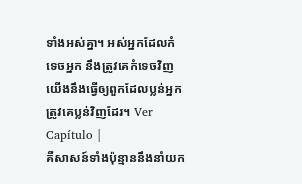ទាំងអស់គ្នា។ អស់អ្នកដែលកំទេចអ្នក នឹងត្រូវគេកំទេចវិញ យើងនឹងធ្វើឲ្យពួកដែលប្លន់អ្នក ត្រូវគេប្លន់វិញដែរ។ Ver Capítulo |
គឺសាសន៍ទាំងប៉ុន្មាននឹងនាំយក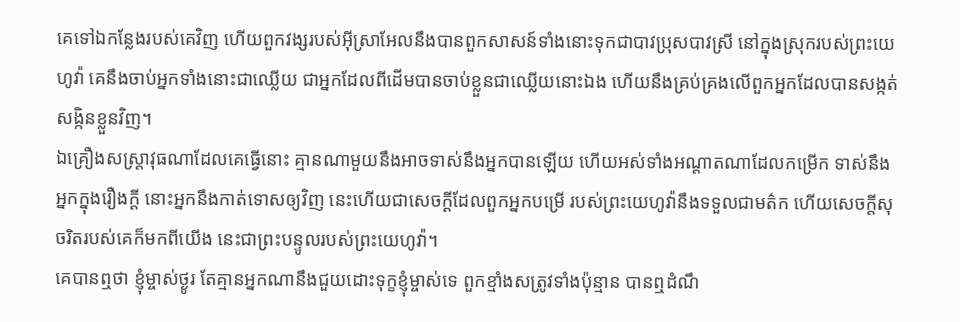គេទៅឯកន្លែងរបស់គេវិញ ហើយពួកវង្សរបស់អ៊ីស្រាអែលនឹងបានពួកសាសន៍ទាំងនោះទុកជាបាវប្រុសបាវស្រី នៅក្នុងស្រុករបស់ព្រះយេហូវ៉ា គេនឹងចាប់អ្នកទាំងនោះជាឈ្លើយ ជាអ្នកដែលពីដើមបានចាប់ខ្លួនជាឈ្លើយនោះឯង ហើយនឹងគ្រប់គ្រងលើពួកអ្នកដែលបានសង្កត់សង្កិនខ្លួនវិញ។
ឯគ្រឿងសស្ត្រាវុធណាដែលគេធ្វើនោះ គ្មានណាមួយនឹងអាចទាស់នឹងអ្នកបានឡើយ ហើយអស់ទាំងអណ្ដាតណាដែលកម្រើក ទាស់នឹងអ្នកក្នុងរឿងក្តី នោះអ្នកនឹងកាត់ទោសឲ្យវិញ នេះហើយជាសេចក្ដីដែលពួកអ្នកបម្រើ របស់ព្រះយេហូវ៉ានឹងទទួលជាមត៌ក ហើយសេចក្ដីសុចរិតរបស់គេក៏មកពីយើង នេះជាព្រះបន្ទូលរបស់ព្រះយេហូវ៉ា។
គេបានឮថា ខ្ញុំម្ចាស់ថ្ងូរ តែគ្មានអ្នកណានឹងជួយដោះទុក្ខខ្ញុំម្ចាស់ទេ ពួកខ្មាំងសត្រូវទាំងប៉ុន្មាន បានឮដំណឹ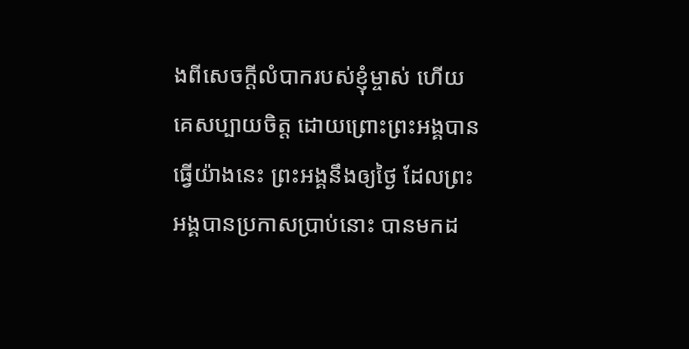ងពីសេចក្ដីលំបាករបស់ខ្ញុំម្ចាស់ ហើយ គេសប្បាយចិត្ត ដោយព្រោះព្រះអង្គបានធ្វើយ៉ាងនេះ ព្រះអង្គនឹងឲ្យថ្ងៃ ដែលព្រះអង្គបានប្រកាសប្រាប់នោះ បានមកដ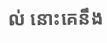ល់ នោះគេនឹង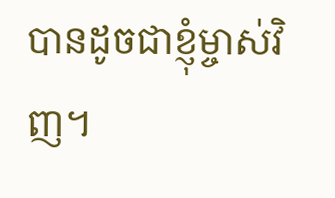បានដូចជាខ្ញុំម្ចាស់វិញ។